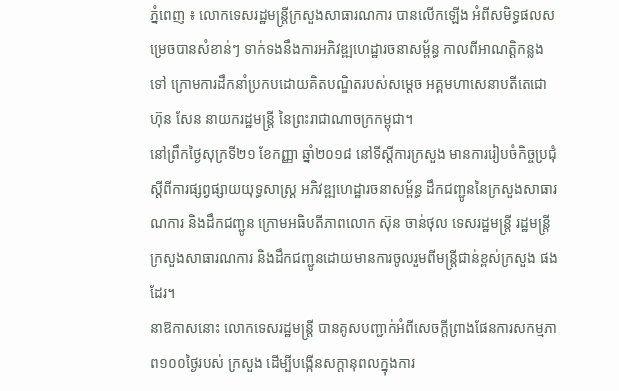ភ្នំពេញ ៖ លោកទេសរដ្ឋមន្ត្រីក្រសួងសាធារណការ បានលើកឡើង អំពីសមិទ្ធផលសម្រេចបានសំខាន់ៗ ទាក់ទងនឹងការអភិវឌ្ឍហេដ្ឋារចនាសម្ព័ន្ធ កាលពីអាណត្តិកន្លងទៅ ក្រោមការដឹកនាំប្រកបដោយគិតបណ្ឌិតរបស់សម្តេច អគ្គមហាសេនាបតីតេជោ ហ៊ុន សែន នាយករដ្ឋមន្ត្រី នៃព្រះរាជាណាចក្រកម្ពុជា។
នៅព្រឹកថ្ងៃសុក្រទី២១ ខែកញ្ញា ឆ្នាំ២០១៨ នៅទីស្ដីការក្រសួង មានការរៀបចំកិច្ចប្រជុំស្តីពីការផ្សព្វផ្សាយយុទ្ធសាស្ត្រ អភិវឌ្ឍហេដ្ឋារចនាសម្ព័ន្ធ ដឹកជញ្ជូននៃក្រសួងសាធារណការ និងដឹកជញ្ជូន ក្រោមអធិបតីភាពលោក ស៊ុន ចាន់ថុល ទេសរដ្ឋមន្ត្រី រដ្ឋមន្ត្រីក្រសួងសាធារណការ និងដឹកជញ្ជូនដោយមានការចូលរួមពីមន្ត្រីជាន់ខ្ពស់ក្រសួង ផងដែរ។
នាឱកាសនោះ លោកទេសរដ្ឋមន្ត្រី បានគូសបញ្ជាក់អំពីសេចក្តីព្រាងផែនការសកម្មភាព១០០ថ្ងៃរបស់ ក្រសួង ដើម្បីបង្កើនសក្តានុពលក្នុងការ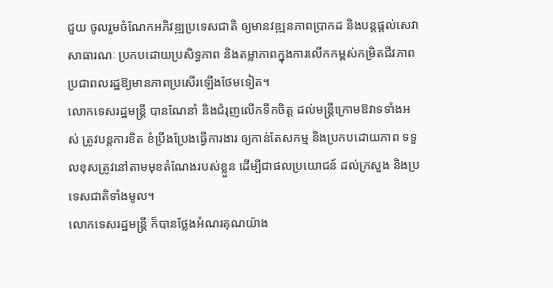ជួយ ចូលរួមចំណែកអភិវឌ្ឍប្រទេសជាតិ ឲ្យមានវឌ្ឍនភាពប្រាកដ និងបន្តផ្តល់សេវាសាធារណៈ ប្រកបដោយប្រសិទ្ធភាព និងតម្លាភាពក្នុងការលើកកម្ពស់កម្រិតជីវភាព ប្រជាពលរដ្ឋឱ្យមានភាពប្រសើរឡើងថែមទៀត។
លោកទេសរដ្ឋមន្ត្រី បានណែនាំ និងជំរុញលើកទឹកចិត្ត ដល់មន្ត្រីក្រោមឱវាទទាំងអស់ ត្រូវបន្តការខិត ខំប្រឹងប្រែងធ្វើការងារ ឲ្យកាន់តែសកម្ម និងប្រកបដោយភាព ទទួលខុសត្រូវនៅតាមមុខតំណែងរបស់ខ្លួន ដើម្បីជាផលប្រយោជន៍ ដល់ក្រសួង និងប្រទេសជាតិទាំងមូល។
លោកទេសរដ្ឋមន្ត្រី ក៏បានថ្លែងអំណរគុណយ៉ាង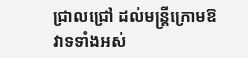ជ្រាលជ្រៅ ដល់មន្ត្រីក្រោមឱវាទទាំងអស់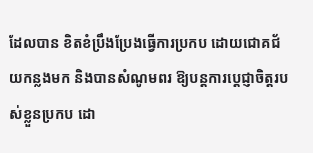ដែលបាន ខិតខំប្រឹងប្រែងធ្វើការប្រកប ដោយជោគជ័យកន្លងមក និងបានសំណូមពរ ឱ្យបន្តការប្តេជ្ញាចិត្តរបស់ខ្លួនប្រកប ដោ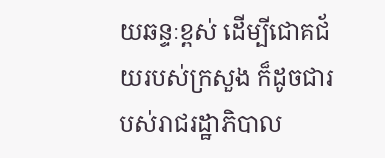យឆន្ទៈខ្ពស់ ដើម្បីជោគជ័យរបស់ក្រសួង ក៏ដូចជារបស់រាជរដ្ឋាភិបាល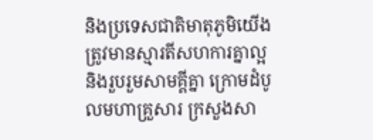និងប្រទេសជាតិមាតុភូមិយើង ត្រូវមានស្មារតីសហការគ្នាល្អ និងរួបរួមសាមគ្គីគ្នា ក្រោមដំបូលមហាគ្រួសារ ក្រសួងសា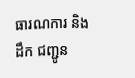ធារណការ និងដឹក ជញ្ជូន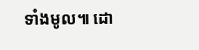ទាំងមូល៕ ដោ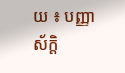យ ៖ បញ្ញាស័ក្តិ